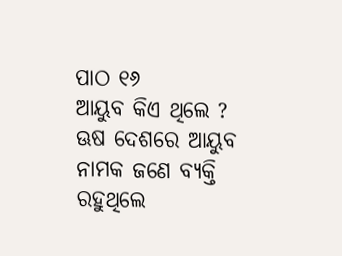ପାଠ ୧୬
ଆୟୁବ କିଏ ଥିଲେ ?
ଊଷ ଦେଶରେ ଆୟୁବ ନାମକ ଜଣେ ବ୍ୟକ୍ତି ରହୁଥିଲେ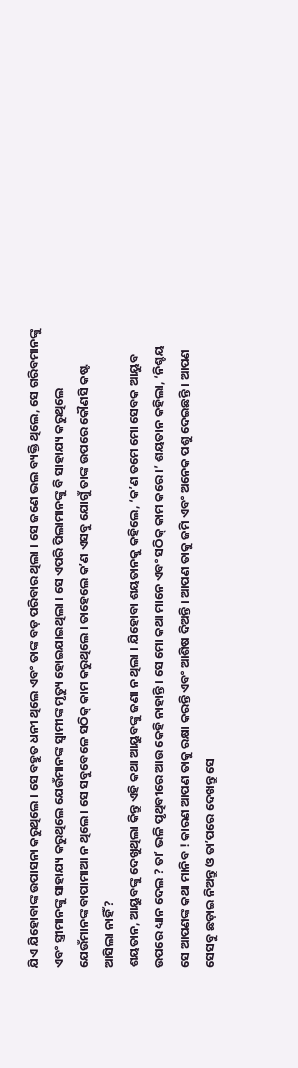ଯିଏ ଯିହୋବାଙ୍କ ଉପାସନା କରୁଥିଲେ । ସେ ବହୁତ ଧନୀ ଥିଲେ ଏବଂ ତାଙ୍କ ବଡ଼ ପରିବାର ଥିଲା । ସେ ଜଣେ ଭଲ ବ୍ୟକ୍ତି ଥିଲେ, ସେ ଗରିବମାନଙ୍କୁ ଏବଂ ସ୍ତ୍ରୀମାନଙ୍କୁ ସାହାଯ୍ୟ କରୁଥିଲେ ଯେଉଁମାନଙ୍କ ସ୍ୱାମୀଙ୍କ ମୃତ୍ୟୁ ହୋଇଯାଇଥିଲା । ସେ ଏପରି ପିଲାମାନଙ୍କୁ ବି ସାହାଯ୍ୟ କରୁଥିଲେ ଯେଉଁମାନଙ୍କ ବାପାମାଆ ନ ଥିଲେ । ସେ ସବୁବେଳେ ସଠିକ୍ କାମ କରୁଥିଲେ । ତାହେଲେ କʼଣ ଏସବୁ ଯୋଗୁଁ ତାଙ୍କ ଉପରେ କୌଣସି କଷ୍ଟ ଆସିଲା ନାହିଁ ?
ଶୟତାନ, ଆୟୁବଙ୍କୁ ଦେଖୁଥିଲା କିନ୍ତୁ ଏହି କଥା ଆୟୁବଙ୍କୁ ଜଣା ନ ଥିଲା । ଯିହୋବା ଶୟତାନକୁ କହିଲେ, ‘କʼଣ ତମେ ମୋ ସେବକ ଆୟୁବ ଉପରେ ଧ୍ୟାନ ଦେଲ ? ତାʼ ଭଳି ପୃଥିବୀରେ ଆଉ କେହି ନାହାନ୍ତି । ସେ ମୋ କଥା ମାନେ ଏବଂ ସଠିକ୍ କାମ କରେ ।’ ଶୟତାନ କହିଲା, ‘ନିଶ୍ଚୟ ସେ ଆପଣଙ୍କ କଥା ମାନିବ ! କାରଣ ଆପଣ ତାକୁ ରକ୍ଷା କରନ୍ତି ଏବଂ ଆଶିଷ ଦିଅନ୍ତି । ଆପଣ ତାକୁ ଜମି ଏବଂ ଅନେକ ପଶୁ ଦେଇଛନ୍ତି । ଆପଣ ସେସବୁ ଛଡ଼ାଇ ନିଅନ୍ତୁ ଓ ତାʼପରେ ଦେଖନ୍ତୁ ସେ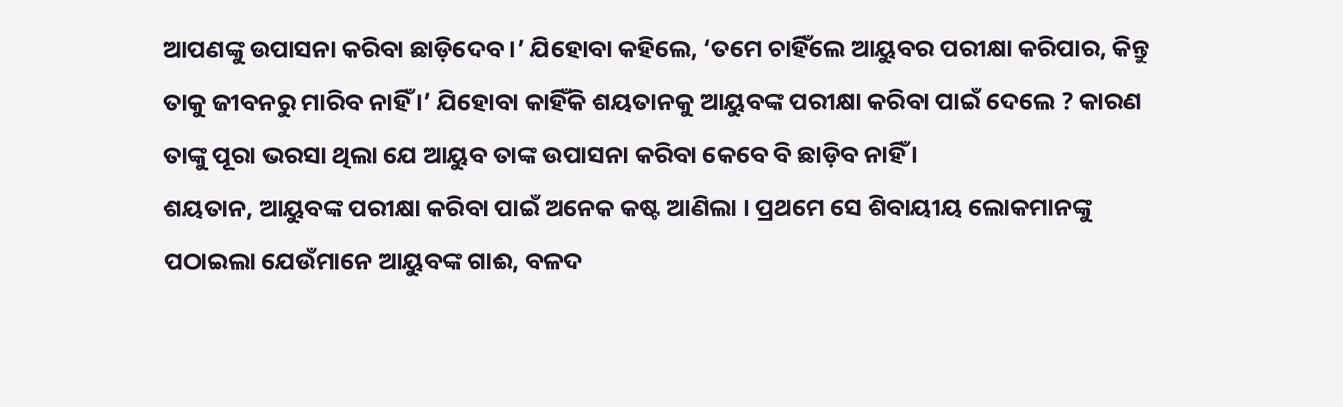ଆପଣଙ୍କୁ ଉପାସନା କରିବା ଛାଡ଼ିଦେବ ।’ ଯିହୋବା କହିଲେ, ‘ତମେ ଚାହିଁଲେ ଆୟୁବର ପରୀକ୍ଷା କରିପାର, କିନ୍ତୁ ତାକୁ ଜୀବନରୁ ମାରିବ ନାହିଁ ।’ ଯିହୋବା କାହିଁକି ଶୟତାନକୁ ଆୟୁବଙ୍କ ପରୀକ୍ଷା କରିବା ପାଇଁ ଦେଲେ ? କାରଣ ତାଙ୍କୁ ପୂରା ଭରସା ଥିଲା ଯେ ଆୟୁବ ତାଙ୍କ ଉପାସନା କରିବା କେବେ ବି ଛାଡ଼ିବ ନାହିଁ ।
ଶୟତାନ, ଆୟୁବଙ୍କ ପରୀକ୍ଷା କରିବା ପାଇଁ ଅନେକ କଷ୍ଟ ଆଣିଲା । ପ୍ରଥମେ ସେ ଶିବାୟୀୟ ଲୋକମାନଙ୍କୁ ପଠାଇଲା ଯେଉଁମାନେ ଆୟୁବଙ୍କ ଗାଈ, ବଳଦ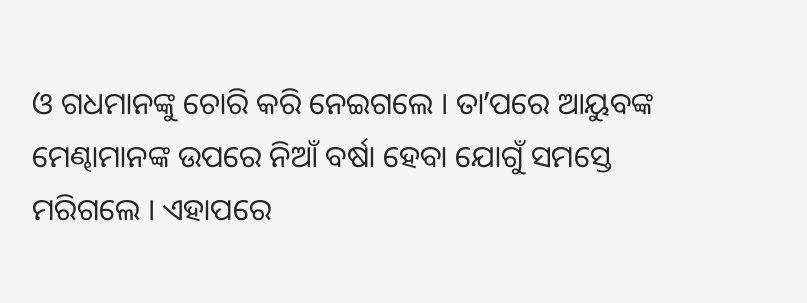ଓ ଗଧମାନଙ୍କୁ ଚୋରି କରି ନେଇଗଲେ । ତାʼପରେ ଆୟୁବଙ୍କ ମେଣ୍ଢାମାନଙ୍କ ଉପରେ ନିଆଁ ବର୍ଷା ହେବା ଯୋଗୁଁ ସମସ୍ତେ ମରିଗଲେ । ଏହାପରେ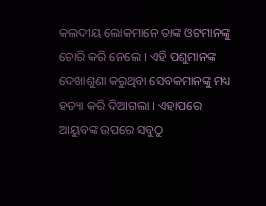କଲଦୀୟ ଲୋକମାନେ ତାଙ୍କ ଓଟମାନଙ୍କୁ ଚୋରି କରି ନେଲେ । ଏହି ପଶୁମାନଙ୍କ ଦେଖାଶୁଣା କରୁଥିବା ସେବକମାନଙ୍କୁ ମଧ୍ୟ ହତ୍ୟା କରି ଦିଆଗଲା । ଏହାପରେ ଆୟୁବଙ୍କ ଉପରେ ସବୁଠୁ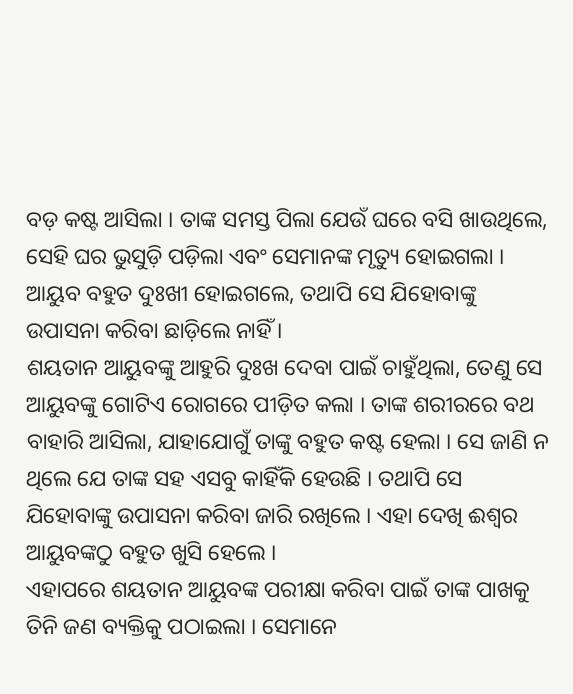ବଡ଼ କଷ୍ଟ ଆସିଲା । ତାଙ୍କ ସମସ୍ତ ପିଲା ଯେଉଁ ଘରେ ବସି ଖାଉଥିଲେ, ସେହି ଘର ଭୁସୁଡ଼ି ପଡ଼ିଲା ଏବଂ ସେମାନଙ୍କ ମୃତ୍ୟୁ ହୋଇଗଲା । ଆୟୁବ ବହୁତ ଦୁଃଖୀ ହୋଇଗଲେ, ତଥାପି ସେ ଯିହୋବାଙ୍କୁ ଉପାସନା କରିବା ଛାଡ଼ିଲେ ନାହିଁ ।
ଶୟତାନ ଆୟୁବଙ୍କୁ ଆହୁରି ଦୁଃଖ ଦେବା ପାଇଁ ଚାହୁଁଥିଲା, ତେଣୁ ସେ ଆୟୁବଙ୍କୁ ଗୋଟିଏ ରୋଗରେ ପୀଡ଼ିତ କଲା । ତାଙ୍କ ଶରୀରରେ ବଥ ବାହାରି ଆସିଲା, ଯାହାଯୋଗୁଁ ତାଙ୍କୁ ବହୁତ କଷ୍ଟ ହେଲା । ସେ ଜାଣି ନ ଥିଲେ ଯେ ତାଙ୍କ ସହ ଏସବୁ କାହିଁକି ହେଉଛି । ତଥାପି ସେ ଯିହୋବାଙ୍କୁ ଉପାସନା କରିବା ଜାରି ରଖିଲେ । ଏହା ଦେଖି ଈଶ୍ୱର ଆୟୁବଙ୍କଠୁ ବହୁତ ଖୁସି ହେଲେ ।
ଏହାପରେ ଶୟତାନ ଆୟୁବଙ୍କ ପରୀକ୍ଷା କରିବା ପାଇଁ ତାଙ୍କ ପାଖକୁ ତିନି ଜଣ ବ୍ୟକ୍ତିକୁ ପଠାଇଲା । ସେମାନେ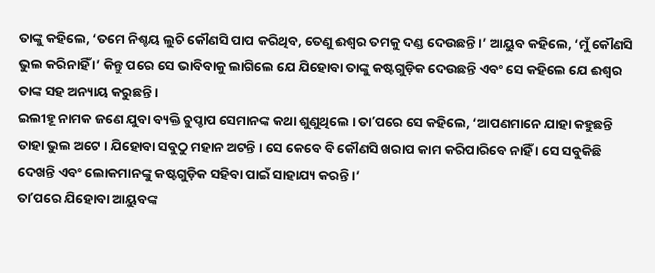ତାଙ୍କୁ କହିଲେ, ‘ତମେ ନିଶ୍ଚୟ ଲୁଚି କୌଣସି ପାପ କରିଥିବ, ତେଣୁ ଈଶ୍ୱର ତମକୁ ଦଣ୍ଡ ଦେଉଛନ୍ତି ।’ ଆୟୁବ କହିଲେ, ‘ମୁଁ କୌଣସି ଭୁଲ କରିନାହିଁ ।’ କିନ୍ତୁ ପରେ ସେ ଭାବିବାକୁ ଲାଗିଲେ ଯେ ଯିହୋବା ତାଙ୍କୁ କଷ୍ଟଗୁଡ଼ିକ ଦେଉଛନ୍ତି ଏବଂ ସେ କହିଲେ ଯେ ଈଶ୍ୱର ତାଙ୍କ ସହ ଅନ୍ୟାୟ କରୁଛନ୍ତି ।
ଇଲୀହୂ ନାମକ ଜଣେ ଯୁବା ବ୍ୟକ୍ତି ଚୁପ୍ଚାପ ସେମାନଙ୍କ କଥା ଶୁଣୁଥିଲେ । ତାʼପରେ ସେ କହିଲେ, ‘ଆପଣମାନେ ଯାହା କହୁଛନ୍ତି ତାହା ଭୁଲ ଅଟେ । ଯିହୋବା ସବୁଠୁ ମହାନ ଅଟନ୍ତି । ସେ କେବେ ବି କୌଣସି ଖରାପ କାମ କରିପାରିବେ ନାହିଁ । ସେ ସବୁକିଛି ଦେଖନ୍ତି ଏବଂ ଲୋକମାନଙ୍କୁ କଷ୍ଟଗୁଡ଼ିକ ସହିବା ପାଇଁ ସାହାଯ୍ୟ କରନ୍ତି ।’
ତାʼପରେ ଯିହୋବା ଆୟୁବଙ୍କ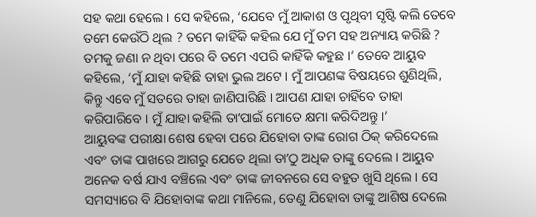ସହ କଥା ହେଲେ । ସେ କହିଲେ, ‘ଯେବେ ମୁଁ ଆକାଶ ଓ ପୃଥିବୀ ସୃଷ୍ଟି କଲି ତେବେ ତମେ କେଉଁଠି ଥିଲ ? ତମେ କାହିଁକି କହିଲ ଯେ ମୁଁ ତମ ସହ ଅନ୍ୟାୟ କରିଛି ? ତମକୁ ଜଣା ନ ଥିବା ପରେ ବି ତମେ ଏପରି କାହିଁକି କହୁଛ ।’ ତେବେ ଆୟୁବ କହିଲେ, ‘ମୁଁ ଯାହା କହିଛି ତାହା ଭୁଲ ଅଟେ । ମୁଁ ଆପଣଙ୍କ ବିଷୟରେ ଶୁଣିଥିଲି, କିନ୍ତୁ ଏବେ ମୁଁ ସତରେ ତାହା ଜାଣିପାରିଛି । ଆପଣ ଯାହା ଚାହିଁବେ ତାହା କରିପାରିବେ । ମୁଁ ଯାହା କହିଲି ତାʼପାଇଁ ମୋତେ କ୍ଷମା କରିଦିଅନ୍ତୁ ।’
ଆୟୁବଙ୍କ ପରୀକ୍ଷା ଶେଷ ହେବା ପରେ ଯିହୋବା ତାଙ୍କ ରୋଗ ଠିକ୍ କରିଦେଲେ ଏବଂ ତାଙ୍କ ପାଖରେ ଆଗରୁ ଯେତେ ଥିଲା ତାʼଠୁ ଅଧିକ ତାଙ୍କୁ ଦେଲେ । ଆୟୁବ ଅନେକ ବର୍ଷ ଯାଏ ବଞ୍ଚିଲେ ଏବଂ ତାଙ୍କ ଜୀବନରେ ସେ ବହୁତ ଖୁସି ଥିଲେ । ସେ ସମସ୍ୟାରେ ବି ଯିହୋବାଙ୍କ କଥା ମାନିଲେ, ତେଣୁ ଯିହୋବା ତାଙ୍କୁ ଆଶିଷ ଦେଲେ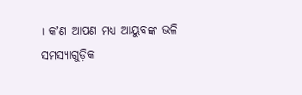। କʼଣ ଆପଣ ମଧ୍ୟ ଆୟୁବଙ୍କ ଭଳି ସମସ୍ୟାଗୁଡ଼ିକ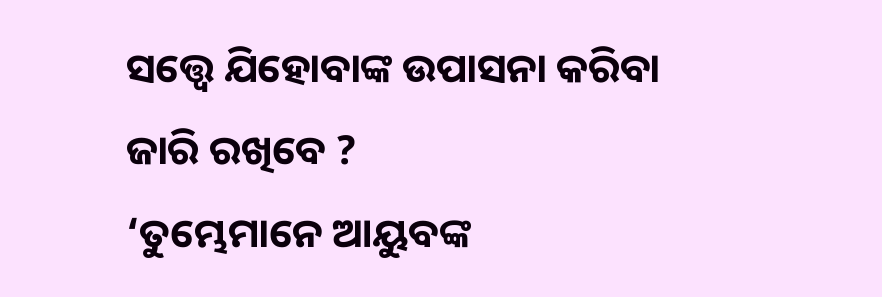ସତ୍ତ୍ୱେ ଯିହୋବାଙ୍କ ଉପାସନା କରିବା ଜାରି ରଖିବେ ?
‘ତୁମ୍ଭେମାନେ ଆୟୁବଙ୍କ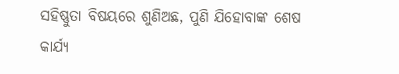ସହିଷ୍ଣୁତା ବିଷୟରେ ଶୁଣିଅଛ, ପୁଣି ଯିହୋବାଙ୍କ ଶେଷ କାର୍ଯ୍ୟ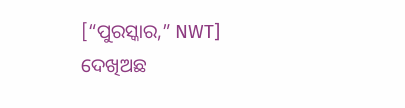[“ପୁରସ୍କାର,” NWT] ଦେଖିଅଛ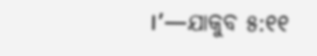।’—ଯାକୁବ ୫:୧୧